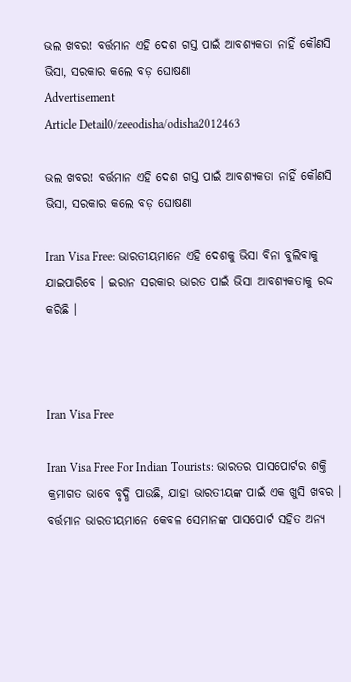ଭଲ ଖବର! ବର୍ତ୍ତମାନ ଏହି ଦେଶ ଗସ୍ତ ପାଇଁ ଆବଶ୍ୟକତା ନାହିଁ କୌଣସି ଭିସା, ସରକାର କଲେ ବଡ଼ ଘୋଷଣା
Advertisement
Article Detail0/zeeodisha/odisha2012463

ଭଲ ଖବର! ବର୍ତ୍ତମାନ ଏହି ଦେଶ ଗସ୍ତ ପାଇଁ ଆବଶ୍ୟକତା ନାହିଁ କୌଣସି ଭିସା, ସରକାର କଲେ ବଡ଼ ଘୋଷଣା

Iran Visa Free: ଭାରତୀୟମାନେ ଏହି ଦେଶକୁ ଭିସା ବିନା ବୁଲିବାକୁ ଯାଇପାରିବେ । ଇରାନ ସରକାର ଭାରତ ପାଇଁ ଭିସା ଆବଶ୍ୟକତାକୁ ରଦ୍ଦ କରିଛି ।



Iran Visa Free

Iran Visa Free For Indian Tourists: ଭାରତର ପାସପୋର୍ଟର ଶକ୍ତି କ୍ରମାଗତ ଭାବେ ବୃଦ୍ଧି ପାଉଛି, ଯାହା ଭାରତୀୟଙ୍କ ପାଇଁ ଏକ ଖୁସି ଖବର । ବର୍ତ୍ତମାନ ଭାରତୀୟମାନେ କେବଳ ସେମାନଙ୍କ ପାସପୋର୍ଟ ସହିତ ଅନ୍ୟ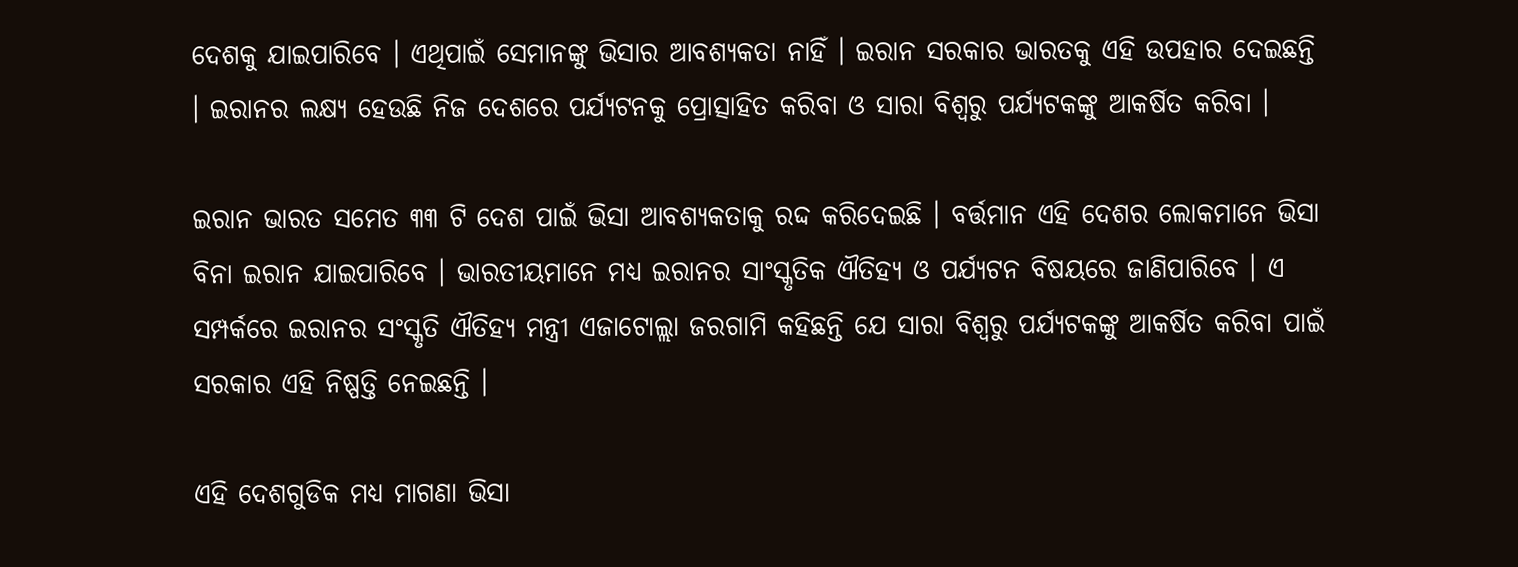ଦେଶକୁ ଯାଇପାରିବେ । ଏଥିପାଇଁ ସେମାନଙ୍କୁ ଭିସାର ଆବଶ୍ୟକତା ନାହିଁ । ଇରାନ ସରକାର ଭାରତକୁ ଏହି ଉପହାର ଦେଇଛନ୍ତି । ଇରାନର ଲକ୍ଷ୍ୟ ହେଉଛି ନିଜ ଦେଶରେ ପର୍ଯ୍ୟଟନକୁ ପ୍ରୋତ୍ସାହିତ କରିବା ଓ ସାରା ବିଶ୍ୱରୁ ପର୍ଯ୍ୟଟକଙ୍କୁ ଆକର୍ଷିତ କରିବା ।

ଇରାନ ଭାରତ ସମେତ ୩୩ ଟି ଦେଶ ପାଇଁ ଭିସା ଆବଶ୍ୟକତାକୁ ରଦ୍ଦ କରିଦେଇଛି । ବର୍ତ୍ତମାନ ଏହି ଦେଶର ଲୋକମାନେ ଭିସା ବିନା ଇରାନ ଯାଇପାରିବେ । ଭାରତୀୟମାନେ ମଧ୍ୟ ଇରାନର ସାଂସ୍କୃତିକ ଐତିହ୍ୟ ଓ ପର୍ଯ୍ୟଟନ ବିଷୟରେ ଜାଣିପାରିବେ । ଏ ସମ୍ପର୍କରେ ଇରାନର ସଂସ୍କୃତି ଐତିହ୍ୟ ମନ୍ତ୍ରୀ ଏଜାଟୋଲ୍ଲା ଜରଗାମି କହିଛନ୍ତି ଯେ ସାରା ବିଶ୍ୱରୁ ପର୍ଯ୍ୟଟକଙ୍କୁ ଆକର୍ଷିତ କରିବା ପାଇଁ ସରକାର ଏହି ନିଷ୍ପତ୍ତି ନେଇଛନ୍ତି ।

ଏହି ଦେଶଗୁଡିକ ମଧ୍ୟ ମାଗଣା ଭିସା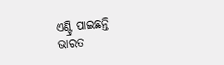ଏଣ୍ଟ୍ରି ପାଇଛନ୍ତି
ଭାରତ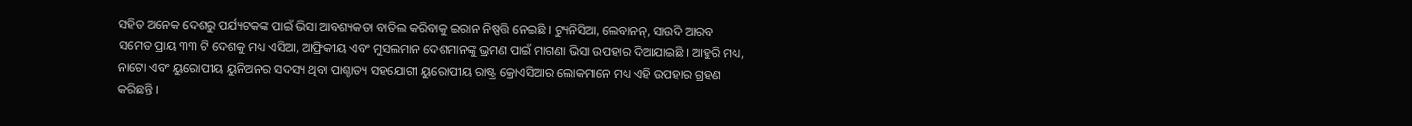ସହିତ ଅନେକ ଦେଶରୁ ପର୍ଯ୍ୟଟକଙ୍କ ପାଇଁ ଭିସା ଆବଶ୍ୟକତା ବାତିଲ କରିବାକୁ ଇରାନ ନିଷ୍ପତ୍ତି ନେଇଛି । ଟ୍ୟୁନିସିଆ, ଲେବାନନ୍, ସାଉଦି ଆରବ ସମେତ ପ୍ରାୟ ୩୩ ଟି ଦେଶକୁ ମଧ୍ୟ ଏସିଆ, ଆଫ୍ରିକୀୟ ଏବଂ ମୁସଲମାନ ଦେଶମାନଙ୍କୁ ଭ୍ରମଣ ପାଇଁ ମାଗଣା ଭିସା ଉପହାର ଦିଆଯାଇଛି । ଆହୁରି ମଧ୍ୟ, ନାଟୋ ଏବଂ ୟୁରୋପୀୟ ୟୁନିଅନର ସଦସ୍ୟ ଥିବା ପାଶ୍ଚାତ୍ୟ ସହଯୋଗୀ ୟୁରୋପୀୟ ରାଷ୍ଟ୍ର କ୍ରୋଏସିଆର ଲୋକମାନେ ମଧ୍ୟ ଏହି ଉପହାର ଗ୍ରହଣ କରିଛନ୍ତି ।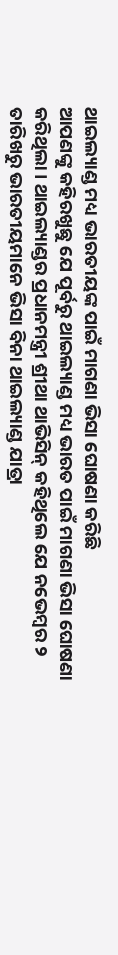ଥାଇଲ୍ୟାଣ୍ଡ ମଧ୍ୟ ଭାରତୀୟଙ୍କ ପାଇଁ ମାଗଣା ଭିସା ଘୋଷଣା କରିଛି
ଆପଣଙ୍କୁ କହିରଖୁଛୁ ଯେ ପୂର୍ବରୁ ଥାଇଲ୍ୟାଣ୍ଡ ମଧ୍ୟ ଭାରତ ପାଇଁ ମାଗଣା ଭିସା ଘୋଷଣା କରିଥିଲା । ଥାଇଲ୍ୟାଣ୍ଡର ପ୍ରଧାନମନ୍ତ୍ରୀ ଶ୍ରୀଥା ଥାଭିସିନ୍ କହିଥିଲେ ଯେ ନଭେମ୍ବର ୨ ତାରିଖରୁ ଭାରତୀୟମାନେ ଭିସା ବିନା ଥାଇଲ୍ୟାଣ୍ଡ ଯାତ୍ରା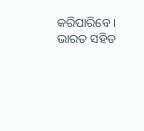କରିପାରିବେ । ଭାରତ ସହିତ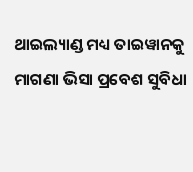ଥାଇଲ୍ୟାଣ୍ଡ ମଧ୍ୟ ତାଇୱାନକୁ ମାଗଣା ଭିସା ପ୍ରବେଶ ସୁବିଧା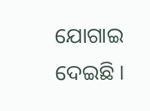ଯୋଗାଇ ଦେଇଛି ।